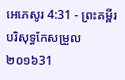អេភេសូរ 4:31 - ព្រះគម្ពីរបរិសុទ្ធកែសម្រួល ២០១៦31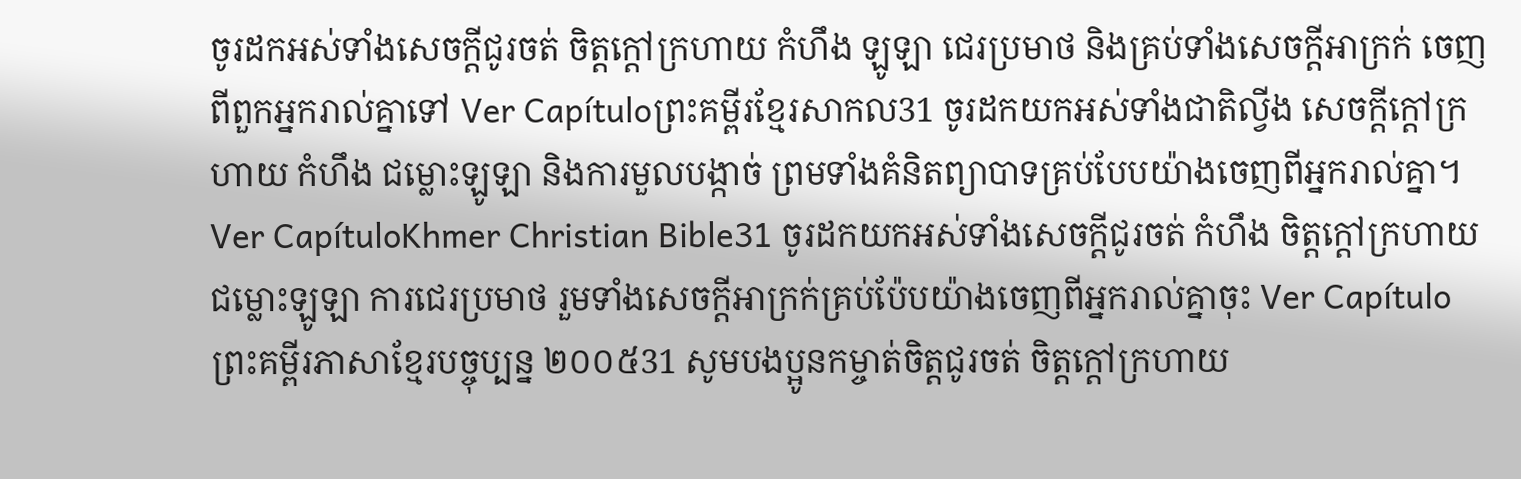ចូរដកអស់ទាំងសេចក្តីជូរចត់ ចិត្តក្តៅក្រហាយ កំហឹង ឡូឡា ជេរប្រមាថ និងគ្រប់ទាំងសេចក្តីអាក្រក់ ចេញពីពួកអ្នករាល់គ្នាទៅ Ver Capítuloព្រះគម្ពីរខ្មែរសាកល31 ចូរដកយកអស់ទាំងជាតិល្វីង សេចក្ដីក្ដៅក្រហាយ កំហឹង ជម្លោះឡូឡា និងការមួលបង្កាច់ ព្រមទាំងគំនិតព្យាបាទគ្រប់បែបយ៉ាងចេញពីអ្នករាល់គ្នា។ Ver CapítuloKhmer Christian Bible31 ចូរដកយកអស់ទាំងសេចក្ដីជូរចត់ កំហឹង ចិត្ដក្ដៅក្រហាយ ជម្លោះឡូឡា ការជេរប្រមាថ រួមទាំងសេចក្ដីអាក្រក់គ្រប់ប៉ែបយ៉ាងចេញពីអ្នករាល់គ្នាចុះ Ver Capítuloព្រះគម្ពីរភាសាខ្មែរបច្ចុប្បន្ន ២០០៥31 សូមបងប្អូនកម្ចាត់ចិត្តជូរចត់ ចិត្តក្ដៅក្រហាយ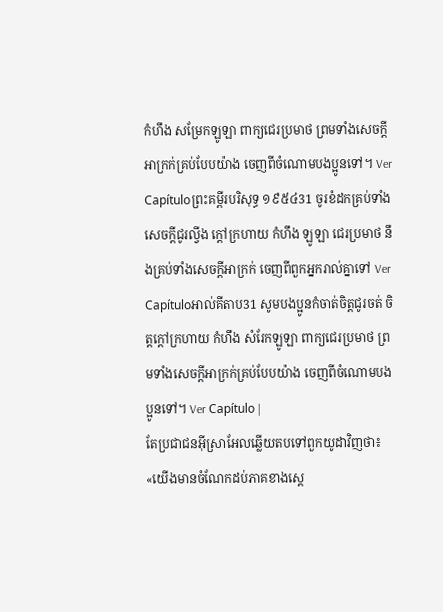កំហឹង សម្រែកឡូឡា ពាក្យជេរប្រមាថ ព្រមទាំងសេចក្ដីអាក្រក់គ្រប់បែបយ៉ាង ចេញពីចំណោមបងប្អូនទៅ។ Ver Capítuloព្រះគម្ពីរបរិសុទ្ធ ១៩៥៤31 ចូរខំដកគ្រប់ទាំងសេចក្ដីជូរល្វីង ក្តៅក្រហាយ កំហឹង ឡូឡា ជេរប្រមាថ នឹងគ្រប់ទាំងសេចក្ដីអាក្រក់ ចេញពីពួកអ្នករាល់គ្នាទៅ Ver Capítuloអាល់គីតាប31 សូមបងប្អូនកំចាត់ចិត្ដជូរចត់ ចិត្ដក្ដៅក្រហាយ កំហឹង សំរែកឡូឡា ពាក្យជេរប្រមាថ ព្រមទាំងសេចក្ដីអាក្រក់គ្រប់បែបយ៉ាង ចេញពីចំណោមបងប្អូនទៅ។ Ver Capítulo |
តែប្រជាជនអ៊ីស្រាអែលឆ្លើយតបទៅពួកយូដាវិញថា៖ «យើងមានចំណែកដប់ភាគខាងស្តេ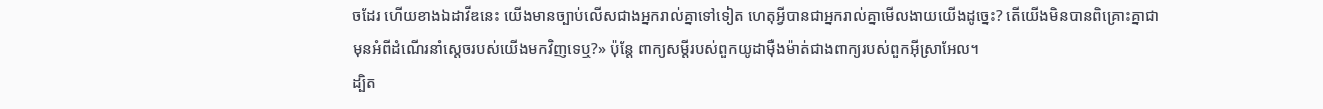ចដែរ ហើយខាងឯដាវីឌនេះ យើងមានច្បាប់លើសជាងអ្នករាល់គ្នាទៅទៀត ហេតុអ្វីបានជាអ្នករាល់គ្នាមើលងាយយើងដូច្នេះ? តើយើងមិនបានពិគ្រោះគ្នាជាមុនអំពីដំណើរនាំស្តេចរបស់យើងមកវិញទេឬ?» ប៉ុន្តែ ពាក្យសម្ដីរបស់ពួកយូដាម៉ឺងម៉ាត់ជាងពាក្យរបស់ពួកអ៊ីស្រាអែល។
ដ្បិត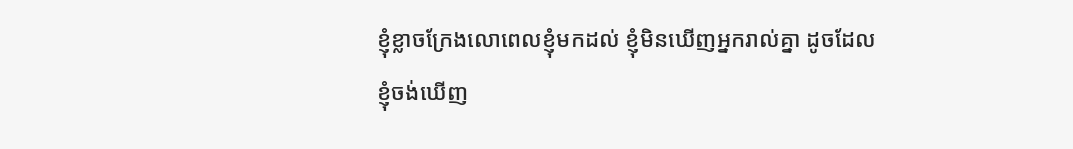ខ្ញុំខ្លាចក្រែងលោពេលខ្ញុំមកដល់ ខ្ញុំមិនឃើញអ្នករាល់គ្នា ដូចដែលខ្ញុំចង់ឃើញ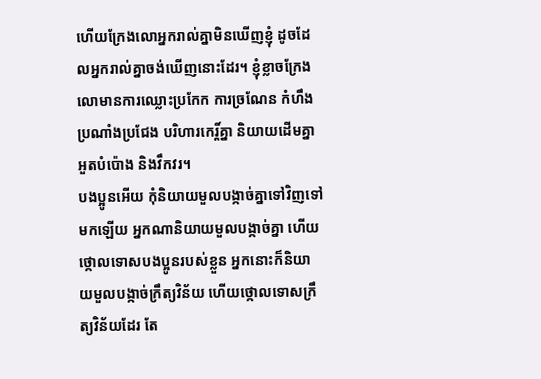ហើយក្រែងលោអ្នករាល់គ្នាមិនឃើញខ្ញុំ ដូចដែលអ្នករាល់គ្នាចង់ឃើញនោះដែរ។ ខ្ញុំខ្លាចក្រែងលោមានការឈ្លោះប្រកែក ការច្រណែន កំហឹង ប្រណាំងប្រជែង បរិហារកេរ្ដិ៍គ្នា និយាយដើមគ្នា អួតបំប៉ោង និងវឹកវរ។
បងប្អូនអើយ កុំនិយាយមួលបង្កាច់គ្នាទៅវិញទៅមកឡើយ អ្នកណានិយាយមួលបង្កាច់គ្នា ហើយថ្កោលទោសបងប្អូនរបស់ខ្លួន អ្នកនោះក៏និយាយមួលបង្កាច់ក្រឹត្យវិន័យ ហើយថ្កោលទោសក្រឹត្យវិន័យដែរ តែ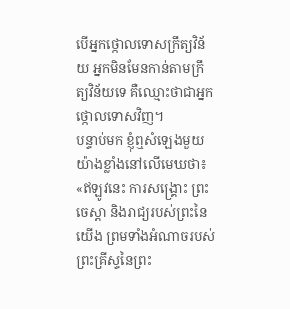បើអ្នកថ្កោលទោសក្រឹត្យវិន័យ អ្នកមិនមែនកាន់តាមក្រឹត្យវិន័យទេ គឺឈ្មោះថាជាអ្នកថ្កោលទោសវិញ។
បន្ទាប់មក ខ្ញុំឮសំឡេងមួយយ៉ាងខ្លាំងនៅលើមេឃថា៖ «ឥឡូវនេះ ការសង្គ្រោះ ព្រះចេស្តា និងរាជ្យរបស់ព្រះនៃយើង ព្រមទាំងអំណាចរបស់ព្រះគ្រីស្ទនៃព្រះ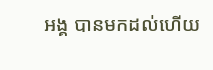អង្គ បានមកដល់ហើយ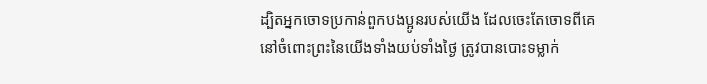ដ្បិតអ្នកចោទប្រកាន់ពួកបងប្អូនរបស់យើង ដែលចេះតែចោទពីគេនៅចំពោះព្រះនៃយើងទាំងយប់ទាំងថ្ងៃ ត្រូវបានបោះទម្លាក់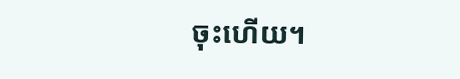ចុះហើយ។